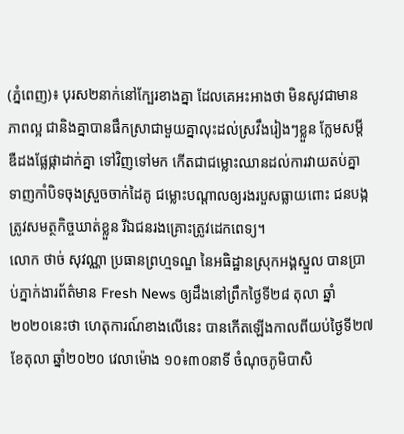(ភ្នំពេញ)៖ បុរស២នាក់នៅក្បែរខាងគ្នា ដែលគេអះអាងថា មិនសូវជាមានភាពល្អ ជានិងគ្នាបានផឹកស្រាជាមួយគ្នាលុះដល់ស្រវឹងរៀងៗខ្លួន ក្លែមសម្តីឌឺដងផ្លែផ្កាដាក់គ្នា ទៅវិញទៅមក កើតជាជម្លោះឈានដល់ការវាយតប់គ្នា ទាញកាំបិទចុងស្រួចចាក់ដៃគូ ជម្លោះបណ្តាលឲ្យរងរបួសធ្លាយពោះ ជនបង្កត្រូវសមត្ថកិច្ចឃាត់ខ្លួន រីឯជនរងគ្រោះត្រូវដេកពេទ្យ។
លោក ថាច់ សុវណ្ណា ប្រធានព្រហ្មទណ្ឌ នៃអធិដ្ឋានស្រុកអង្គស្នួល បានប្រាប់ភ្នាក់ងារព័ត៌មាន Fresh News ឲ្យដឹងនៅព្រឹកថ្ងៃទី២៨ តុលា ឆ្នាំ២០២០នេះថា ហេតុការណ៍ខាងលើនេះ បានកើតឡើងកាលពីយប់ថ្ងៃទី២៧ ខែតុលា ឆ្នាំ២០២០ វេលាម៉ោង ១០៖៣០នាទី ចំណុចភូមិបាសិ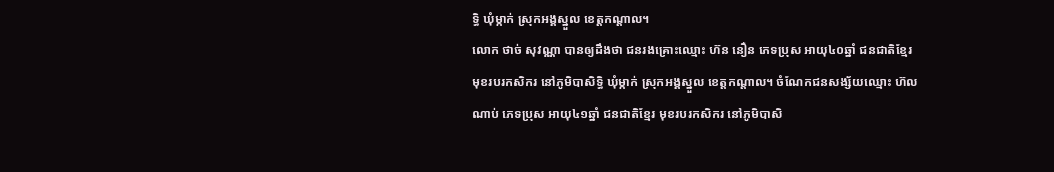ទ្ធិ ឃុំម្កាក់ ស្រុកអង្គស្នួល ខេត្តកណ្តាល។
លោក ថាច់ សុវណ្ណា បានឲ្យដឹងថា ជនរងគ្រោះឈ្មោះ ហ៊ន នឿន ភេទប្រុស អាយុ៤០ឆ្នាំ ជនជាតិខ្មែរ មុខរបរកសិករ នៅភូមិបាសិទ្ធិ ឃុំម្កាក់ ស្រុកអង្គស្នួល ខេត្តកណ្តាល។ ចំណែកជនសង្ស័យឈ្មោះ ហ៊ល ណាប់ ភេទប្រុស អាយុ៤១ឆ្នាំ ជនជាតិខ្មែរ មុខរបរកសិករ នៅភូមិបាសិ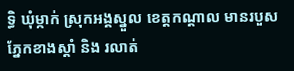ទ្ធិ ឃុំម្កាក់ ស្រុកអង្គស្នួល ខេត្តកណ្តាល មានរបួសភ្នែកខាងស្ដាំ និង រលាត់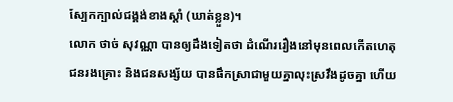ស្បែកក្បាល់ជង្គង់ខាងស្ដាំ (ឃាត់ខ្លួន)។
លោក ថាច់ សុវណ្ណា បានឲ្យដឹងទៀតថា ដំណើររឿងនៅមុនពេលកើតហេតុ ជនរងគ្រោះ និងជនសង្ស័យ បានផឹកស្រាជាមួយគ្នាលុះស្រវឹងដូចគ្នា ហើយ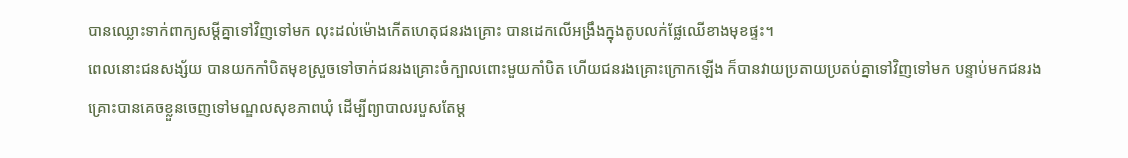បានឈ្លោះទាក់ពាក្យសម្ដីគ្នាទៅវិញទៅមក លុះដល់ម៉ោងកើតហេតុជនរងគ្រោះ បានដេកលើអង្រឹងក្នុងតូបលក់ផ្លែឈើខាងមុខផ្ទះ។
ពេលនោះជនសង្ស័យ បានយកកាំបិតមុខស្រួចទៅចាក់ជនរងគ្រោះចំក្បាលពោះមួយកាំបិត ហើយជនរងគ្រោះក្រោកឡើង ក៏បានវាយប្រតាយប្រតប់គ្នាទៅវិញទៅមក បន្ទាប់មកជនរងគ្រោះបានគេចខ្លួនចេញទៅមណ្ឌលសុខភាពឃុំ ដើម្បីព្យាបាលរបួសតែម្ត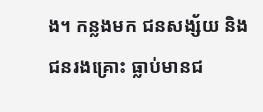ង។ កន្លងមក ជនសង្ស័យ និង ជនរងគ្រោះ ធ្លាប់មានជ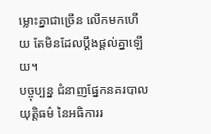ម្លោះគ្នាជាច្រើន លើកមកហើយ តែមិនដែលប្ដឹងផ្ដល់គ្នាឡើយ។
បច្ចុប្បន្ន ជំនាញផ្នែកនគរបាលយុត្តិធម៌ នៃអធិការរ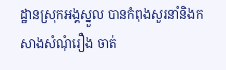ដ្ឋានស្រុកអង្គស្នួល បានកំពុងសួរនាំនិងកសាងសំណុំរឿង ចាត់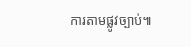ការតាមផ្លូវច្បាប់៕